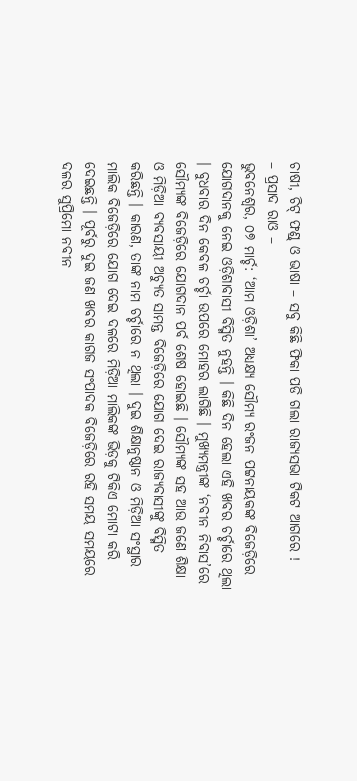ଚାଷୀ, ଚିଟ୍ ଫଣ୍ଡ୍ ଓ ଭାଷା – ସବୁ କିଛି ଫିକା ପଡି ଗଲା ରାଜ୍ୟସଭା ଟିକଟ ଆଗରେ !
– ପ୍ରସାଦ ରାଓ –
ଭୁବନେଶ୍ୱର, ୦୭ ମାର୍ଚ୍ଚ: ‘ଆମ ଓଡ଼ିଶା’ ଅଧ୍ୟକ୍ଷ୍ୟ ସୌମ୍ୟ ରଂଜନ ପଟ୍ଟନାୟକଙ୍କ ବିଜେଡ଼ିରେ ଯୋଗଦାନକୁ ନେଇ ଓଡ଼ିଶାବାସୀ ବିସ୍ମିତ ନୁହନ୍ତି । କିଛି ଦିନ ହେଲା ଏହି ଖବର ଚର୍ଚ୍ଚାରେ ଥିଲା । ବୁଧବାର ଦିନ କେବଳ ଚର୍ଚ୍ଚା ଉପରେ ମୋହର ଲାଗିଛି । ମୁଖ୍ୟମନ୍ତ୍ରୀଙ୍କ ‘ନବୀନ ନିବାସ’ରେ ସୌମ୍ୟଙ୍କ ବିଜେଡ଼ିରେ ଯୋଗଦାନ ପର୍ବ ଶେଷ ହୋଇଛି । ସୌମ୍ୟଙ୍କ ସହ ଆଉ ଜଣେ ଶିକ୍ଷା ଓ ମିଡ଼ିଆ ବ୍ୟବସାୟୀ ଅଚ୍ୟୁତ ସାମନ୍ତ ବିଜେଡ଼ିରେ ଯୋଗ ଦେଇ ରାଜ୍ୟବାସୀଙ୍କୁ ବିସ୍ମିତ କରିଛନ୍ତି । କାରଣ, ତାଙ୍କ ନାମ ଚର୍ଚ୍ଚାରେ ନ ଥିଲା । ଦୁଇ ଶିକ୍ଷାନୁଷ୍ଠାନ ଓ ମିଡ଼ିଆ ସଂସ୍ଥାର ମାଲିକ ବିଜେଡ଼ିରେ ଯୋଗ ଦେଇ ଦଳରେ ମିଡ଼ିଆ ମାଲିକଙ୍କ ଭିଡ଼କୁ ଟିକିଏ ମୋଟା କରି ଦେଇଛନ୍ତି । ପୂର୍ବରୁ ଦୁଇ ଜଣ ଖବର କାଗଜ ସଂପାଦକ ବିଜେଡ଼ିରେ ରହି ସମୟ ସମୟରେ ଦଳର ସୁପ୍ରିମୋ ନବୀନ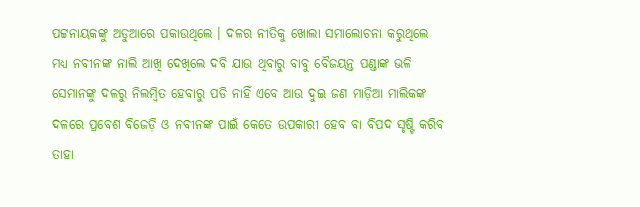ପଟ୍ଟନାୟକଙ୍କୁ ଅଡୁଆରେ ପକାଉଥିଲେ । ଦଳର ନୀତିକୁ ଖୋଲା ସମାଲୋଚନା କରୁଥିଲେ ମଧ୍ୟ ନବୀନଙ୍କ ନାଲି ଆଖି ଦେଖିଲେ ଦବି ଯାଉ ଥିବାରୁ ବାବୁ ବୈଜୟନ୍ତ ପଣ୍ଡାଙ୍କ ଭଳି ସେମାନଙ୍କୁ ଦଳରୁ ନିଲମ୍ବିତ ହେବାରୁ ପଡି ନାହିଁ ଏବେ ଆଉ ଦୁଇ ଜଣ ମାଡ଼ିଆ ମାଲିକଙ୍କ ଦଳରେ ପ୍ରବେଶ ବିଜେଡ଼ି ଓ ନବୀନଙ୍କ ପାଇଁ କେତେ ଉପକାରୀ ହେବ ବା ବିପଦ ସୃଷ୍ଟି କରିବ ତାହା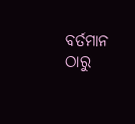ବର୍ତମାନ ଠାରୁ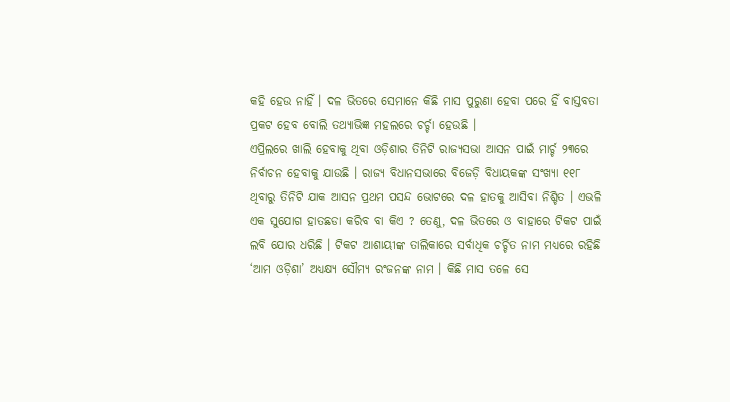କହି ହେଉ ନାହିଁ । ଦଳ ଭିତରେ ସେମାନେ କିଛି ମାସ ପୁରୁଣା ହେବା ପରେ ହିଁ ବାସ୍ତବତା ପ୍ରକଟ ହେବ ବୋଲି ତଥ୍ୟାଭିଜ୍ଞ ମହଲରେ ଚର୍ଚ୍ଚା ହେଉଛି ।
ଏପ୍ରିଲରେ ଖାଲି ହେବାକୁ ଥିବା ଓଡ଼ିଶାର ତିନିଟି ରାଜ୍ୟସଭା ଆସନ ପାଇଁ ମାର୍ଚ୍ଚ ୨୩ରେ ନିର୍ବାଚନ ହେବାକୁ ଯାଉଛି । ରାଜ୍ୟ ବିଧାନସଭାରେ ବିଜେଡ଼ି ବିଧାୟକଙ୍କ ସଂଖ୍ୟା ୧୧୮ ଥିବାରୁ ତିନିଟି ଯାକ ଆସନ ପ୍ରଥମ ପସନ୍ଦ ଭୋଟରେ ଦଳ ହାତକୁ ଆସିବା ନିଶ୍ଚିତ । ଏଭଳି ଏକ ସୁଯୋଗ ହାତଛଡା କରିବ ବା କିଏ ? ତେଣୁ, ଦଳ ଭିତରେ ଓ ବାହାରେ ଟିକଟ ପାଇଁ ଲବି ଯୋର ଧରିଛି । ଟିକଟ ଆଶାୟୀଙ୍କ ତାଲିକାରେ ସର୍ବାଧିକ ଚର୍ଚ୍ଚିତ ନାମ ମଧ୍ୟରେ ରହିଛି ‘ଆମ ଓଡ଼ିଶା’ ଅଧ୍ୟକ୍ଷ୍ୟ ସୌମ୍ୟ ରଂଜନଙ୍କ ନାମ । କିଛି ମାସ ତଳେ ସେ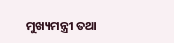ମୁଖ୍ୟମନ୍ତ୍ରୀ ତଥା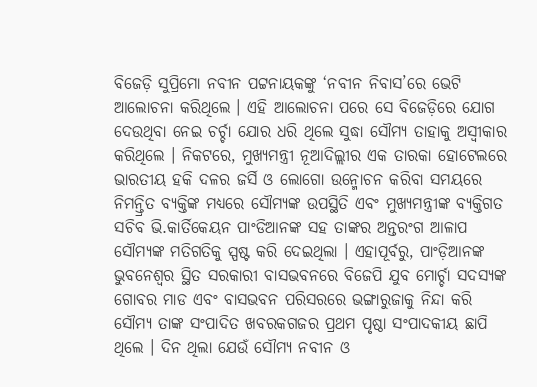ବିଜେଡ଼ି ସୁପ୍ରିମୋ ନବୀନ ପଟ୍ଟନାୟକଙ୍କୁ ‘ନବୀନ ନିବାସ’ରେ ଭେଟି ଆଲୋଚନା କରିଥିଲେ । ଏହି ଆଲୋଚନା ପରେ ସେ ବିଜେଡ଼ିରେ ଯୋଗ ଦେଉଥିବା ନେଇ ଚର୍ଚ୍ଚା ଯୋର ଧରି ଥିଲେ ସୁଦ୍ଧା ସୌମ୍ୟ ତାହାକୁ ଅସ୍ୱୀକାର କରିଥିଲେ । ନିକଟରେ, ମୁଖ୍ୟମନ୍ତ୍ରୀ ନୂଆଦିଲ୍ଲୀର ଏକ ତାରକା ହୋଟେଲରେ ଭାରତୀୟ ହକି ଦଳର ଜର୍ସି ଓ ଲୋଗୋ ଉନ୍ମୋଚନ କରିବା ସମୟରେ ନିମନ୍ତ୍ରିତ ବ୍ୟକ୍ତିଙ୍କ ମଧ୍ୟରେ ସୌମ୍ୟଙ୍କ ଉପସ୍ଥିତି ଏବଂ ମୁଖ୍ୟମନ୍ତ୍ରୀଙ୍କ ବ୍ୟକ୍ତିଗତ ସଚିବ ଭି.କାର୍ତିକେୟନ ପାଂଡିଆନଙ୍କ ସହ ତାଙ୍କର ଅନ୍ତରଂଗ ଆଳାପ ସୌମ୍ୟଙ୍କ ମତିଗତିକୁ ସ୍ପଷ୍ଟ କରି ଦେଇଥିଲା । ଏହାପୂର୍ବରୁ, ପାଂଡ଼ିଆନଙ୍କ ଭୁବନେଶ୍ୱର ସ୍ଥିତ ସରକାରୀ ବାସଭବନରେ ବିଜେପି ଯୁବ ମୋର୍ଚ୍ଚା ସଦସ୍ୟଙ୍କ ଗୋବର ମାଡ ଏବଂ ବାସଭବନ ପରିସରରେ ଭଙ୍ଗାରୁଜାକୁ ନିନ୍ଦା କରି ସୌମ୍ୟ ତାଙ୍କ ସଂପାଦିତ ଖବରକଗଜର ପ୍ରଥମ ପୃଷ୍ଠା ସଂପାଦକୀୟ ଛାପି ଥିଲେ । ଦିନ ଥିଲା ଯେଉଁ ସୌମ୍ୟ ନବୀନ ଓ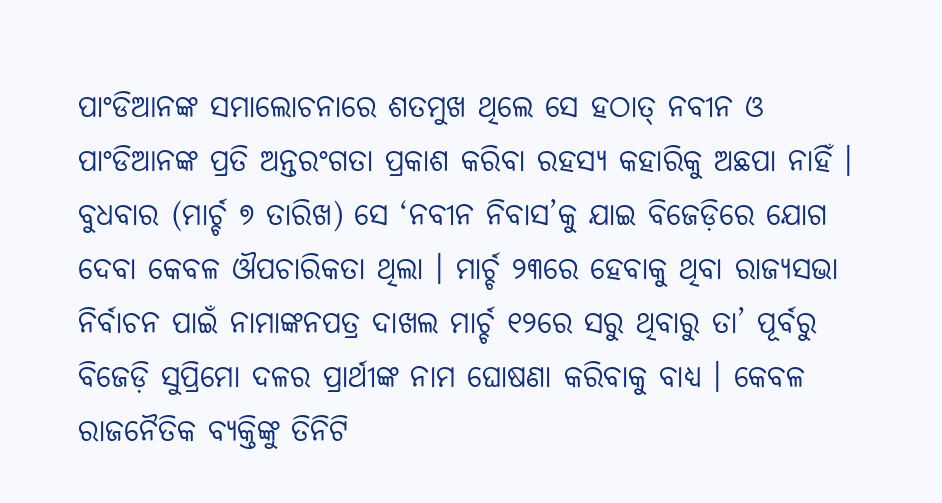ପାଂଡିଆନଙ୍କ ସମାଲୋଚନାରେ ଶତମୁଖ ଥିଲେ ସେ ହଠାତ୍ ନବୀନ ଓ ପାଂଡିଆନଙ୍କ ପ୍ରତି ଅନ୍ତରଂଗତା ପ୍ରକାଶ କରିବା ରହସ୍ୟ କହାରିକୁ ଅଛପା ନାହିଁ । ବୁଧବାର (ମାର୍ଚ୍ଚ ୭ ତାରିଖ) ସେ ‘ନବୀନ ନିବାସ’କୁ ଯାଇ ବିଜେଡ଼ିରେ ଯୋଗ ଦେବା କେବଳ ଔପଚାରିକତା ଥିଲା । ମାର୍ଚ୍ଚ ୨୩ରେ ହେବାକୁ ଥିବା ରାଜ୍ୟସଭା ନିର୍ବାଚନ ପାଇଁ ନାମାଙ୍କନପତ୍ର ଦାଖଲ ମାର୍ଚ୍ଚ ୧୨ରେ ସରୁ ଥିବାରୁ ତା’ ପୂର୍ବରୁ ବିଜେଡ଼ି ସୁପ୍ରିମୋ ଦଳର ପ୍ରାର୍ଥୀଙ୍କ ନାମ ଘୋଷଣା କରିବାକୁ ବାଧ୍ୟ । କେବଳ ରାଜନୈତିକ ବ୍ୟକ୍ତିଙ୍କୁ ତିନିଟି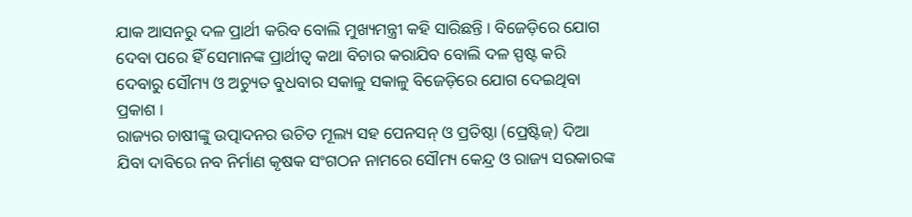ଯାକ ଆସନରୁ ଦଳ ପ୍ରାର୍ଥୀ କରିବ ବୋଲି ମୁଖ୍ୟମନ୍ତ୍ରୀ କହି ସାରିଛନ୍ତି । ବିଜେଡ଼ିରେ ଯୋଗ ଦେବା ପରେ ହିଁ ସେମାନଙ୍କ ପ୍ରାର୍ଥୀତ୍ୱ କଥା ବିଚାର କରାଯିବ ବୋଲି ଦଳ ସ୍ପଷ୍ଟ କରି ଦେବାରୁ ସୌମ୍ୟ ଓ ଅଚ୍ୟୁତ ବୁଧବାର ସକାଳୁ ସକାଳୁ ବିଜେଡ଼ିରେ ଯୋଗ ଦେଇଥିବା ପ୍ରକାଶ ।
ରାଜ୍ୟର ଚାଷୀଙ୍କୁ ଉତ୍ପାଦନର ଉଚିତ ମୂଲ୍ୟ ସହ ପେନସନ୍ ଓ ପ୍ରତିଷ୍ଠା (ପ୍ରେଷ୍ଟିଜ୍) ଦିଆ ଯିବା ଦାବିରେ ନବ ନିର୍ମାଣ କୃଷକ ସଂଗଠନ ନାମରେ ସୌମ୍ୟ କେନ୍ଦ୍ର ଓ ରାଜ୍ୟ ସରକାରଙ୍କ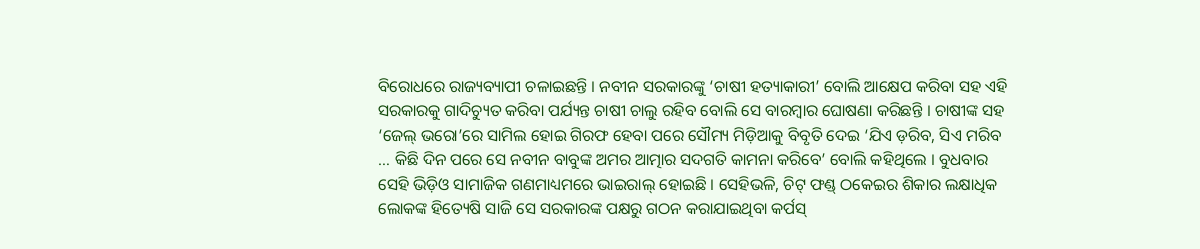ବିରୋଧରେ ରାଜ୍ୟବ୍ୟାପୀ ଚଳାଇଛନ୍ତି । ନବୀନ ସରକାରଙ୍କୁ ‘ଚାଷୀ ହତ୍ୟାକାରୀ’ ବୋଲି ଆକ୍ଷେପ କରିବା ସହ ଏହି ସରକାରକୁ ଗାଦିଚ୍ୟୁତ କରିବା ପର୍ଯ୍ୟନ୍ତ ଚାଷୀ ଚାଲୁ ରହିବ ବୋଲି ସେ ବାରମ୍ବାର ଘୋଷଣା କରିଛନ୍ତି । ଚାଷୀଙ୍କ ସହ ‘ଜେଲ୍ ଭରୋ’ରେ ସାମିଲ ହୋଇ ଗିରଫ ହେବା ପରେ ସୌମ୍ୟ ମିଡ଼ିଆକୁ ବିବୃତି ଦେଇ ‘ଯିଏ ଡ଼ରିବ, ସିଏ ମରିବ … କିଛି ଦିନ ପରେ ସେ ନବୀନ ବାବୁଙ୍କ ଅମର ଆତ୍ମାର ସଦଗତି କାମନା କରିବେ’ ବୋଲି କହିଥିଲେ । ବୁଧବାର ସେହି ଭିଡ଼ିଓ ସାମାଜିକ ଗଣମାଧ୍ୟମରେ ଭାଇରାଲ୍ ହୋଇଛି । ସେହିଭଳି, ଚିଟ୍ ଫଣ୍ଡ୍ ଠକେଇର ଶିକାର ଲକ୍ଷାଧିକ ଲୋକଙ୍କ ହିତ୍ୟେଷି ସାଜି ସେ ସରକାରଙ୍କ ପକ୍ଷରୁ ଗଠନ କରାଯାଇଥିବା କର୍ପସ୍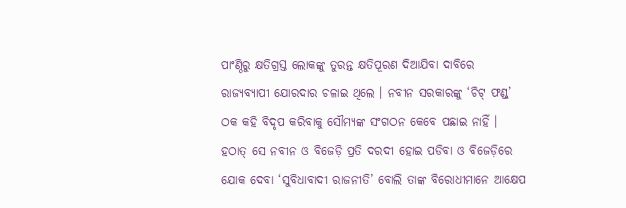ପାଂଣ୍ଠିରୁ କ୍ଷତିଗ୍ରସ୍ତ ଲୋକଙ୍କୁ ତୁରନ୍ତ କ୍ଷତିପୂରଣ ଦିଆଯିବା ଦାବିରେ ରାଜ୍ୟବ୍ୟାପୀ ଯୋରଦାର ଚଳାଇ ଥିଲେ । ନବୀନ ସରକାରଙ୍କୁ ‘ଚିଟ୍ ଫଣ୍ଡ୍’ ଠକ କହି ବିଦୃପ କରିବାକୁ ସୌମ୍ୟଙ୍କ ସଂଗଠନ କେବେ ପଛାଇ ନାହିଁ । ହଠାତ୍ ସେ ନବୀନ ଓ ବିଜେଡ଼ି ପ୍ରତି ଦରଦୀ ହୋଇ ପଡିବା ଓ ବିଜେଡ଼ିରେ ଯୋକ ଦେବା ‘ସୁବିଧାବାଦୀ ରାଜନୀତି’ ବୋଲି ତାଙ୍କ ବିରୋଧୀମାନେ ଆକ୍ଷେପ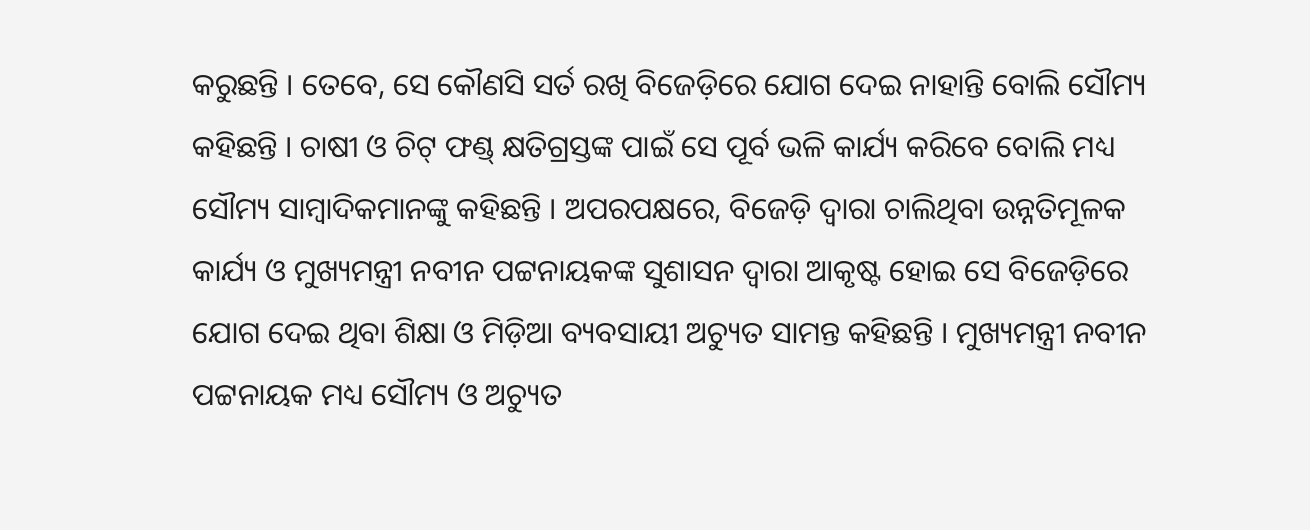କରୁଛନ୍ତି । ତେବେ, ସେ କୌଣସି ସର୍ତ ରଖି ବିଜେଡ଼ିରେ ଯୋଗ ଦେଇ ନାହାନ୍ତି ବୋଲି ସୌମ୍ୟ କହିଛନ୍ତି । ଚାଷୀ ଓ ଚିଟ୍ ଫଣ୍ଡ୍ କ୍ଷତିଗ୍ରସ୍ତଙ୍କ ପାଇଁ ସେ ପୂର୍ବ ଭଳି କାର୍ଯ୍ୟ କରିବେ ବୋଲି ମଧ୍ୟ ସୌମ୍ୟ ସାମ୍ବାଦିକମାନଙ୍କୁ କହିଛନ୍ତି । ଅପରପକ୍ଷରେ, ବିଜେଡ଼ି ଦ୍ୱାରା ଚାଲିଥିବା ଉନ୍ନତିମୂଳକ କାର୍ଯ୍ୟ ଓ ମୁଖ୍ୟମନ୍ତ୍ରୀ ନବୀନ ପଟ୍ଟନାୟକଙ୍କ ସୁଶାସନ ଦ୍ୱାରା ଆକୃଷ୍ଟ ହୋଇ ସେ ବିଜେଡ଼ିରେ ଯୋଗ ଦେଇ ଥିବା ଶିକ୍ଷା ଓ ମିଡ଼ିଆ ବ୍ୟବସାୟୀ ଅଚ୍ୟୁତ ସାମନ୍ତ କହିଛନ୍ତି । ମୁଖ୍ୟମନ୍ତ୍ରୀ ନବୀନ ପଟ୍ଟନାୟକ ମଧ୍ୟ ସୌମ୍ୟ ଓ ଅଚ୍ୟୁତ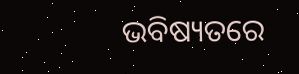ଭବିଷ୍ୟତରେ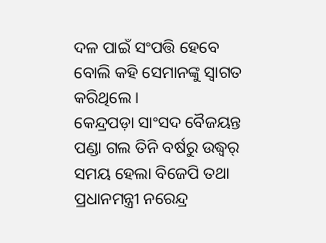ଦଳ ପାଇଁ ସଂପତ୍ତି ହେବେ ବୋଲି କହି ସେମାନଙ୍କୁ ସ୍ୱାଗତ କରିଥିଲେ ।
କେନ୍ଦ୍ରପଡ଼ା ସାଂସଦ ବୈଜୟନ୍ତ ପଣ୍ଡା ଗଲ ତିନି ବର୍ଷରୁ ଉଦ୍ଧ୍ୱର୍ ସମୟ ହେଲା ବିଜେପି ତଥା ପ୍ରଧାନମନ୍ତ୍ରୀ ନରେନ୍ଦ୍ର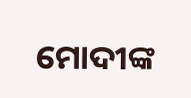ମୋଦୀଙ୍କ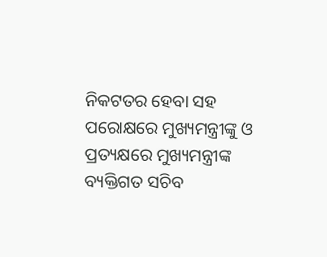ନିକଟତର ହେବା ସହ ପରୋକ୍ଷରେ ମୁଖ୍ୟମନ୍ତ୍ରୀଙ୍କୁ ଓ ପ୍ରତ୍ୟକ୍ଷରେ ମୁଖ୍ୟମନ୍ତ୍ରୀଙ୍କ ବ୍ୟକ୍ତିଗତ ସଚିବ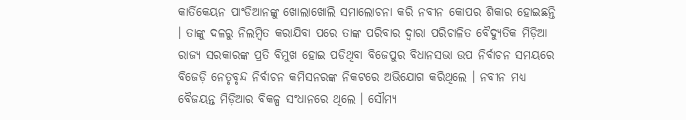କାର୍ତିକେୟନ ପାଂଡିଆନଙ୍କୁ ଖୋଲାଖୋଲି ସମାଲୋଚନା କରି ନବୀନ କୋପର ଶିକାର ହୋଇଛନ୍ତି । ତାଙ୍କୁ ଦଳରୁ ନିଲମ୍ବିତ କରାଯିବା ପରେ ତାଙ୍କ ପରିବାର ଦ୍ୱାରା ପରିଚାଳିତ ବୈଦ୍ୟୁତିକ ମିଡ଼ିଆ ରାଜ୍ୟ ସରକାରଙ୍କ ପ୍ରତି ବିମୁଖ ହୋଇ ପଡିଥିବା ବିଜେପୁର ବିଧାନସଭା ଉପ ନିର୍ବାଚନ ସମୟରେ ବିଜେଡ଼ି ନେତୃବୃନ୍ଦ ନିର୍ବାଚନ କମିସନରଙ୍କ ନିକଟରେ ଅଭିଯୋଗ କରିଥିଲେ । ନବୀନ ମଧ୍ୟ ବୈଜୟନ୍ତ ମିଡ଼ିଆର ବିକଳ୍ପ ସଂଧାନରେ ଥିଲେ । ସୌମ୍ୟ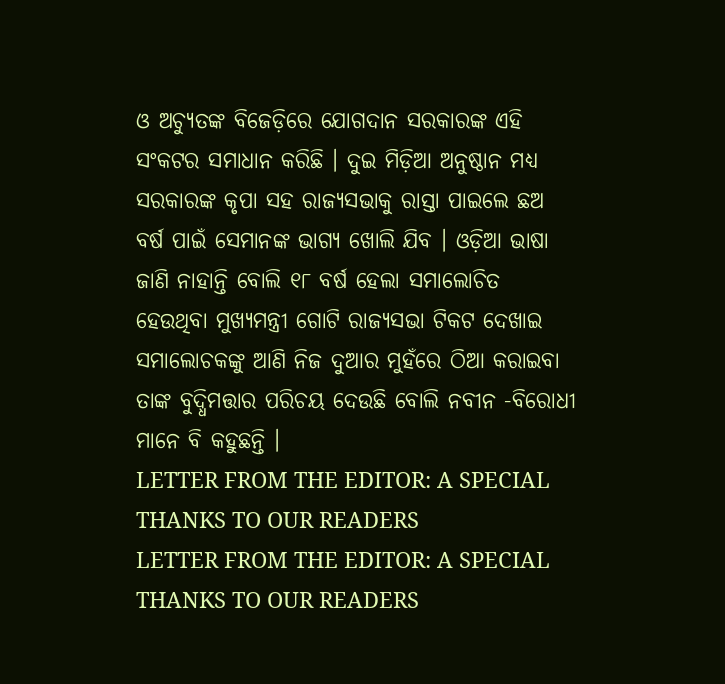ଓ ଅଚ୍ୟୁତଙ୍କ ବିଜେଡ଼ିରେ ଯୋଗଦାନ ସରକାରଙ୍କ ଏହି ସଂକଟର ସମାଧାନ କରିଛି । ଦୁଇ ମିଡ଼ିଆ ଅନୁଷ୍ଠାନ ମଧ୍ୟ ସରକାରଙ୍କ କୃପା ସହ ରାଜ୍ୟସଭାକୁ ରାସ୍ତା ପାଇଲେ ଛଅ ବର୍ଷ ପାଇଁ ସେମାନଙ୍କ ଭାଗ୍ୟ ଖୋଲି ଯିବ । ଓଡ଼ିଆ ଭାଷା ଜାଣି ନାହାନ୍ତି ବୋଲି ୧୮ ବର୍ଷ ହେଲା ସମାଲୋଚିତ ହେଉଥିବା ମୁଖ୍ୟମନ୍ତ୍ରୀ ଗୋଟି ରାଜ୍ୟସଭା ଟିକଟ ଦେଖାଇ ସମାଲୋଚକଙ୍କୁ ଆଣି ନିଜ ଦୁଆର ମୁହଁରେ ଠିଆ କରାଇବା ତାଙ୍କ ବୁଦ୍ଧିମତ୍ତାର ପରିଚୟ ଦେଉଛି ବୋଲି ନବୀନ -ବିରୋଧୀ ମାନେ ବି କହୁଛନ୍ତି ।
LETTER FROM THE EDITOR: A SPECIAL THANKS TO OUR READERS
LETTER FROM THE EDITOR: A SPECIAL THANKS TO OUR READERS